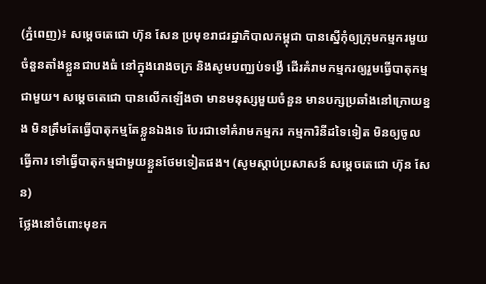(ភ្នំពេញ)៖ សម្តេចតេជោ ហ៊ុន សែន ប្រមុខរាជរដ្ឋាភិបាលកម្ពុជា បានស្នើកុំឲ្យក្រុមកម្មករមួយចំនួនតាំងខ្លួនជាបងធំ នៅក្នុងរោងចក្រ និងសូមបញ្ឈប់ទង្វើ ដើរគំរាមកម្មករឲ្យរួមធ្វើបាតុកម្មជាមួយ។ សម្តេចតេជោ បានលើកឡើងថា មានមនុស្សមួយចំនួន មានបក្សប្រឆាំងនៅក្រោយខ្នង មិនត្រឹមតែធ្វើបាតុកម្មតែខ្លួនឯងទេ បែរជាទៅគំរាមកម្មករ កម្មការិនីដទៃទៀត មិនឲ្យចូលធ្វើការ ទៅធ្វើបាតុកម្មជាមួយខ្លួនថែមទៀតផង។ (សូមស្ដាប់ប្រសាសន៍ សម្ដេចតេជោ ហ៊ុន សែន)
ថ្លែងនៅចំពោះមុខក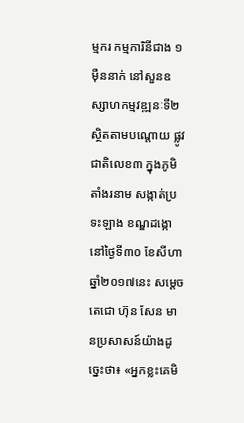ម្មករ កម្មការិនីជាង ១ម៉ឺននាក់ នៅសួនឧស្សាហកម្មវឌ្ឍនៈទី២ ស្ថិតតាមបណ្តោយ ផ្លូវជាតិលេខ៣ ក្នុងភូមិតាំងរនាម សង្កាត់ប្រទះឡាង ខណ្ឌដង្កោ នៅថ្ងៃទី៣០ ខែសីហា ឆ្នាំ២០១៧នេះ សម្តេចតេជោ ហ៊ុន សែន មានប្រសាសន៍យ៉ាងដូច្នេះថា៖ «អ្នកខ្លះគេមិ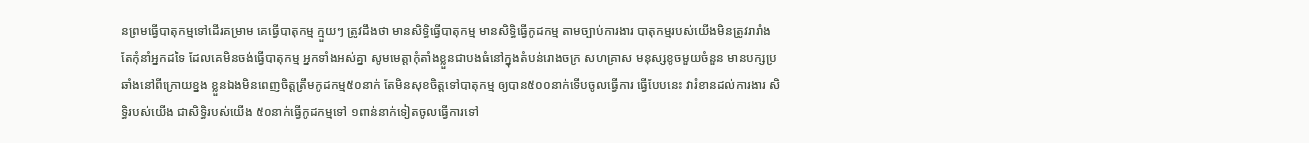នព្រមធ្វើបាតុកម្មទៅដើរគម្រាម គេធ្វើបាតុកម្ម ក្មួយៗ ត្រូវដឹងថា មានសិទ្ធិធ្វើបាតុកម្ម មានសិទ្ធិធ្វើកូដកម្ម តាមច្បាប់ការងារ បាតុកម្មរបស់យើងមិនត្រូវរារាំង តែកុំនាំអ្នកដទៃ ដែលគេមិនចង់ធ្វើបាតុកម្ម អ្នកទាំងអស់គ្នា សូមមេត្តាកុំតាំងខ្លួនជាបងធំនៅក្នុងតំបន់រោងចក្រ សហគ្រាស មនុស្សខូចមួយចំនួន មានបក្សប្រឆាំងនៅពីក្រោយខ្នង ខ្លួនឯងមិនពេញចិត្តត្រឹមកូដកម្ម៥០នាក់ តែមិនសុខចិត្តទៅបាតុកម្ម ឲ្យបាន៥០០នាក់ទើបចូលធ្វើការ ធ្វើបែបនេះ វារំខានដល់ការងារ សិទ្ធិរបស់យើង ជាសិទ្ធិរបស់យើង ៥០នាក់ធ្វើកូដកម្មទៅ ១ពាន់នាក់ទៀតចូលធ្វើការទៅ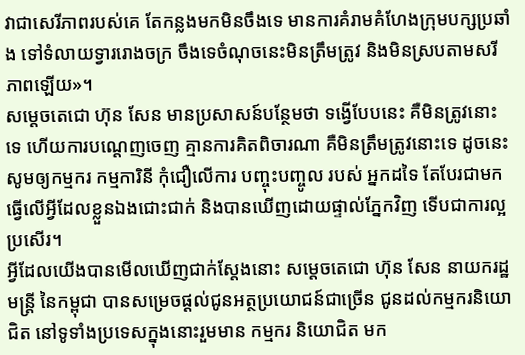វាជាសេរីភាពរបស់គេ តែកន្លងមកមិនចឹងទេ មានការគំរាមគំហែងក្រុមបក្សប្រឆាំង ទៅទំលាយទ្វាររោងចក្រ ចឹងទេចំណុចនេះមិនត្រឹមត្រូវ និងមិនស្របតាមសរីភាពឡើយ»។
សម្តេចតេជោ ហ៊ុន សែន មានប្រសាសន៍បន្ថែមថា ទង្វើបែបនេះ គឺមិនត្រូវនោះទេ ហើយការបណ្តេញចេញ គ្មានការគិតពិចារណា គឺមិនត្រឹមត្រូវនោះទេ ដូចនេះ សូមឲ្យកម្មករ កម្មការិនី កុំជឿលើការ បញ្ចុះបញ្ចូល របស់ អ្នកដទៃ តែបែរជាមកធ្វើលើអ្វីដែលខ្លួនឯងជោះជាក់ និងបានឃើញដោយផ្ទាល់ភ្នែកវិញ ទើបជាការល្អប្រសើរ។
អ្វីដែលយើងបានមើលឃើញជាក់ស្តែងនោះ សម្តេចតេជោ ហ៊ុន សែន នាយករដ្ឋមន្រ្តី នៃកម្ពុជា បានសម្រេចផ្តល់ជូនអត្ថប្រយោជន៍ជាច្រើន ជូនដល់កម្មករនិយោជិត នៅទូទាំងប្រទេសក្នុងនោះរួមមាន កម្មករ និយោជិត មក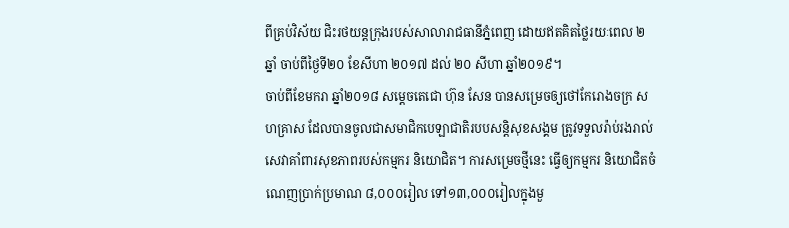ពីគ្រប់វិស័យ ជិះរថយន្តក្រុងរបស់សាលារាជធានីភ្នំពេញ ដោយឥតគិតថ្លៃរយៈពេល ២ឆ្នាំ ចាប់ពីថ្ងៃទី២០ ខែសីហា ២០១៧ ដល់ ២០ សីហា ឆ្នាំ២០១៩។
ចាប់ពីខែមករា ឆ្នាំ២០១៨ សម្តេចតេជោ ហ៊ុន សែន បានសម្រេចឲ្យថៅកែរោងចក្រ សហគ្រាស ដែលបានចូលជាសមាជិកបេឡាជាតិរបបសន្តិសុខសង្គម ត្រូវទទួលរ៉ាប់រងរាល់សេវាគាំពារសុខភាពរបស់កម្មករ និយោជិត។ ការសម្រេចថ្មីនេះ ធ្វើឲ្យកម្មករ និយោជិតចំណេញប្រាក់ប្រមាណ ៨,០០០រៀល ទៅ១៣,០០០រៀលក្នុងមួ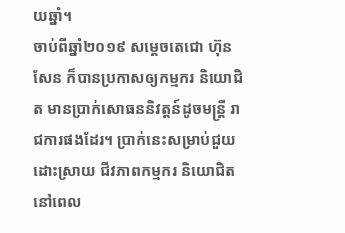យឆ្នាំ។
ចាប់ពីឆ្នាំ២០១៩ សម្តេចតេជោ ហ៊ុន សែន ក៏បានប្រកាសឲ្យកម្មករ និយោជិត មានប្រាក់សោធននិវត្តន៍ដូចមន្រ្តី រាជការផងដែរ។ ប្រាក់នេះសម្រាប់ជួយដោះស្រាយ ជីវភាពកម្មករ និយោជិត នៅពេល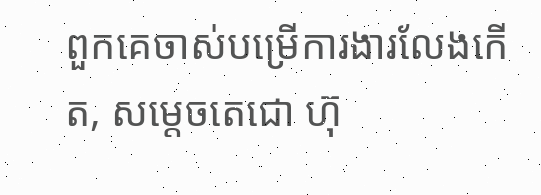ពួកគេចាស់បម្រើការងារលែងកើត, សម្តេចតេជោ ហ៊ុ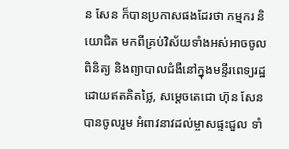ន សែន ក៏បានប្រកាសផងដែរថា កម្មករ និយោជិត មកពីគ្រប់វិស័យទាំងអស់អាចចូលពិនិត្យ និងព្យាបាលជំងឺនៅក្នុងមន្ទីរពេទ្យរដ្ឋដោយឥតគិតថ្លៃ, សម្តេចតេជោ ហ៊ុន សែន បានចូលរួម អំពាវនាវដល់ម្ចាសផ្ទះជួល ទាំ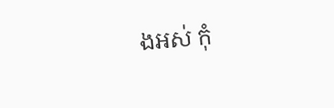ងអស់ កុំ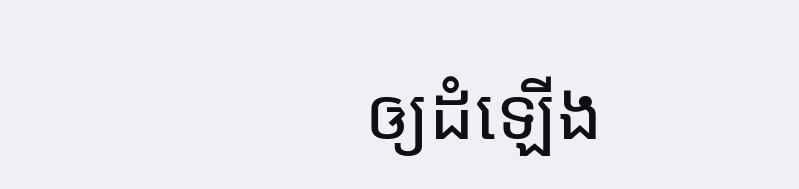ឲ្យដំឡើង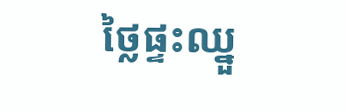ថ្លៃផ្ទះឈ្នួ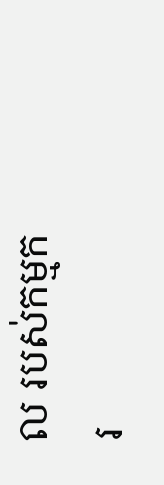ល របស់កម្មករ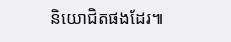និយោជិតផងដែរ៕